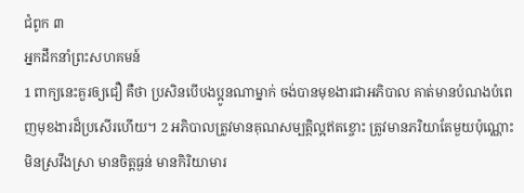ជំពូក ៣
អ្នកដឹកនាំព្រះសហគមន៍
1 ពាក្យនេះគួរឲ្យជឿ គឺថា ប្រសិនបើបងប្អូនណាម្នាក់ ចង់បានមុខងារជាអភិបាល គាត់មានបំណងបំពេញមុខងារដ៏ប្រសើរហើយ។ 2 អភិបាលត្រូវមានគុណសម្បត្តិល្អឥតខ្ចោះ ត្រូវមានភរិយាតែមួយប៉ុណ្ណោះ មិនស្រវឹងស្រា មានចិត្តធ្ងន់ មានកិរិយាមារ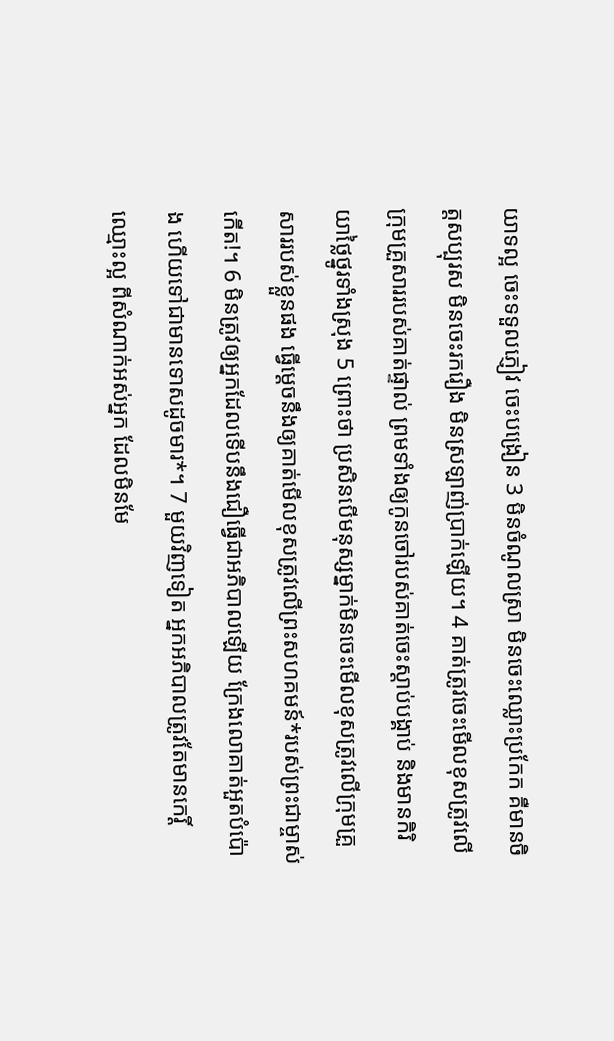យាទល្អ ចេះទទួលភ្ញៀវ ចេះបង្រៀន 3 មិនចំណូលស្រា មិនចេះឈ្លោះប្រកែក គឺមានចិត្តសប្បុរស មិនចេះរករឿង មិនស្រឡាញ់ប្រាក់ឡើយ។ 4 គាត់ត្រូវចេះមើលខុសត្រូវលើក្រុមគ្រួសាររបស់គាត់ផ្ទាល់ ព្រមទាំងឲ្យកូនចៅរបស់គាត់ចេះស្ដាប់បង្គាប់ និងមានកិរិយាថ្លៃថ្នូរទាំងស្រុង 5 ព្រោះថា ប្រសិនបើមនុស្សម្នាក់មិនចេះមើលខុសត្រូវលើក្រុមគ្រួសាររបស់ខ្លួនផង ធ្វើម្ដេចនឹងឲ្យគាត់មើលខុសត្រូវលើព្រះសហគមន៍*របស់ព្រះជាម្ចាស់កើត!។ 6 មិនត្រូវឲ្យអ្នកដែលទើបនឹងជឿធ្វើជាអភិបាលឡើយ ក្រែងលោគាត់អួតបំប៉ោង ហើយទៅជាមានទោសដូចមារ*។ 7 មួយវិញទៀត អ្នកអភិបាលត្រូវតែមានកេរ្តិ៍ឈ្មោះល្អ ពីសំណាក់អស់អ្នក ដែលមិនមែ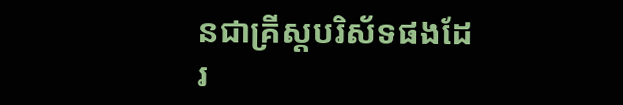នជាគ្រីស្តបរិស័ទផងដែរ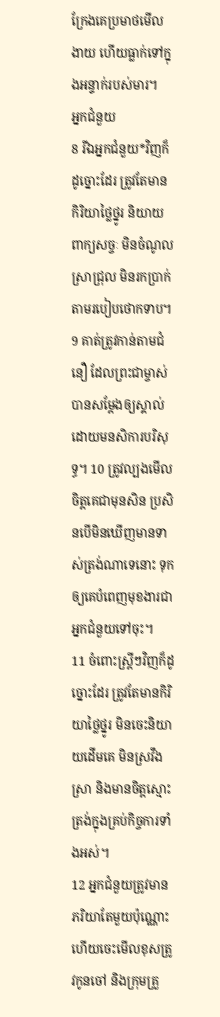ក្រែងគេប្រមាថមើលងាយ ហើយធ្លាក់ទៅក្នុងអន្ទាក់របស់មារ។
អ្នកជំនួយ
8 រីឯអ្នកជំនួយ*វិញក៏ដូច្នោះដែរ ត្រូវតែមានកិរិយាថ្លៃថ្នូរ និយាយពាក្យសច្ចៈ មិនចំណូលស្រាជ្រុល មិនរកប្រាក់តាមរបៀបថោកទាប។ 9 គាត់ត្រូវកាន់តាមជំនឿ ដែលព្រះជាម្ចាស់បានសម្ដែងឲ្យស្គាល់ ដោយមនសិការបរិសុទ្ធ។ 10 ត្រូវល្បងមើលចិត្តគេជាមុនសិន ប្រសិនបើមិនឃើញមានទាស់ត្រង់ណាទេនោះ ទុកឲ្យគេបំពេញមុខងារជាអ្នកជំនួយទៅចុះ។
11 ចំពោះស្ត្រីៗវិញក៏ដូច្នោះដែរ ត្រូវតែមានកិរិយាថ្លៃថ្នូរ មិនចេះនិយាយដើមគេ មិនស្រវឹងស្រា និងមានចិត្តស្មោះត្រង់ក្នុងគ្រប់កិច្ចការទាំងអស់។
12 អ្នកជំនួយត្រូវមានភរិយាតែមួយប៉ុណ្ណោះ ហើយចេះមើលខុសត្រូវកូនចៅ និងក្រុមគ្រួ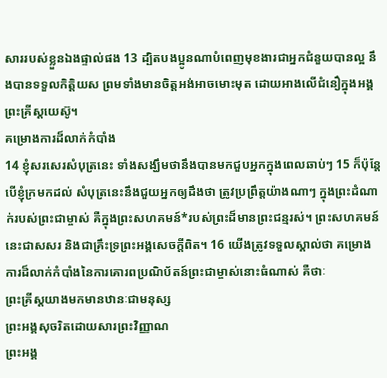សាររបស់ខ្លួនឯងផ្ទាល់ផង 13 ដ្បិតបងប្អូនណាបំពេញមុខងារជាអ្នកជំនួយបានល្អ នឹងបានទទួលកិត្តិយស ព្រមទាំងមានចិត្តអង់អាចមោះមុត ដោយអាងលើជំនឿក្នុងអង្គព្រះគ្រីស្តយេស៊ូ។
គម្រោងការដ៏លាក់កំបាំង
14 ខ្ញុំសរសេរសំបុត្រនេះ ទាំងសង្ឃឹមថានឹងបានមកជួបអ្នកក្នុងពេលឆាប់ៗ 15 ក៏ប៉ុន្តែ បើខ្ញុំក្រមកដល់ សំបុត្រនេះនឹងជួយអ្នកឲ្យដឹងថា ត្រូវប្រព្រឹត្តយ៉ាងណាៗ ក្នុងព្រះដំណាក់របស់ព្រះជាម្ចាស់ គឺក្នុងព្រះសហគមន៍*របស់ព្រះដ៏មានព្រះជន្មរស់។ ព្រះសហគមន៍នេះជាសសរ និងជាគ្រឹះទ្រព្រះអង្គសេចក្ដីពិត។ 16 យើងត្រូវទទួលស្គាល់ថា គម្រោងការដ៏លាក់កំបាំងនៃការគោរពប្រណិប័តន៍ព្រះជាម្ចាស់នោះធំណាស់ គឺថាៈ
ព្រះគ្រីស្តយាងមកមានឋានៈជាមនុស្ស
ព្រះអង្គសុចរិតដោយសារព្រះវិញ្ញាណ
ព្រះអង្គ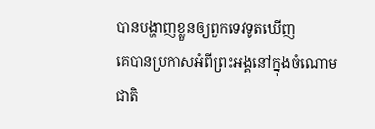បានបង្ហាញខ្លួនឲ្យពួកទេវទូតឃើញ
គេបានប្រកាសអំពីព្រះអង្គនៅក្នុងចំណោម
ជាតិ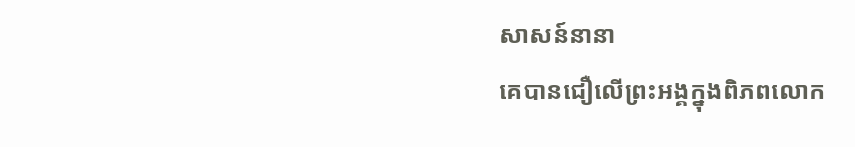សាសន៍នានា
គេបានជឿលើព្រះអង្គក្នុងពិភពលោក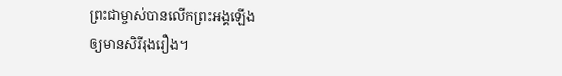ព្រះជាម្ចាស់បានលើកព្រះអង្គឡើង
ឲ្យមានសិរីរុងរឿង។